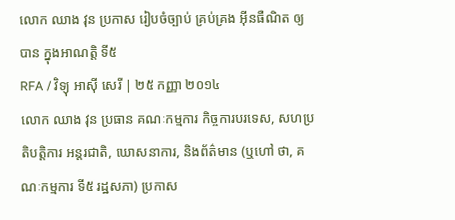លោក ឈាង វុន ប្រកាស រៀបចំច្បាប់ គ្រប់គ្រង អ៊ីនធឺណិត ឲ្យបាន ក្នុងអាណត្តិ ទី៥
RFA / វិទ្យុ អាស៊ី សេរី | ២៥ កញ្ញា ២០១៤
លោក ឈាង វុន ប្រធាន គណៈកម្មការ កិច្ចការបរទេស, សហប្រតិបត្តិការ អន្តរជាតិ, ឃោសនាការ, និងព័ត៌មាន (ឬហៅ ថា, គណៈកម្មការ ទី៥ រដ្ឋសភា) ប្រកាស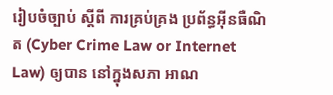រៀបចំច្បាប់ ស្ដីពី ការគ្រប់គ្រង ប្រព័ន្ធអ៊ីនធឺណិត (Cyber Crime Law or Internet Law) ឲ្យបាន នៅក្នុងសភា អាណ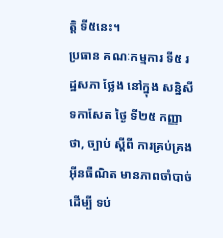ត្តិ ទី៥នេះ។
ប្រធាន គណៈកម្មការ ទី៥ រដ្ឋសភា ថ្លែង នៅក្នុង សន្និសីទកាសែត ថ្ងៃ ទី២៥ កញ្ញា ថា, ច្បាប់ ស្ដីពី ការគ្រប់គ្រង អ៊ីនធឺណិត មានភាពចាំបាច់ ដើម្បី ទប់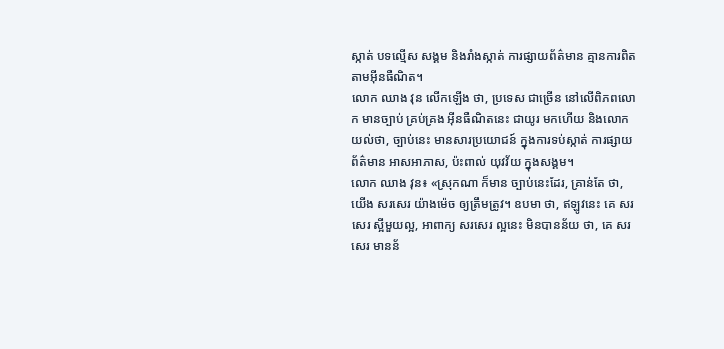ស្កាត់ បទល្មើស សង្គម និងរាំងស្កាត់ ការផ្សាយព័ត៌មាន គ្មានការពិត តាមអ៊ីនធឺណិត។
លោក ឈាង វុន លើកឡើង ថា, ប្រទេស ជាច្រើន នៅលើពិភពលោក មានច្បាប់ គ្រប់គ្រង អ៊ីនធឺណិតនេះ ជាយូរ មកហើយ និងលោក យល់ថា, ច្បាប់នេះ មានសារប្រយោជន៍ ក្នុងការទប់ស្កាត់ ការផ្សាយ ព័ត៌មាន អាសអាភាស, ប៉ះពាល់ យុវវ័យ ក្នុងសង្គម។
លោក ឈាង វុន៖ «ស្រុកណា ក៏មាន ច្បាប់នេះដែរ, គ្រាន់តែ ថា, យើង សរសេរ យ៉ាងម៉េច ឲ្យត្រឹមត្រូវ។ ឧបមា ថា, ឥឡូវនេះ គេ សរសេរ ស្អីមួយល្អ, អាពាក្យ សរសេរ ល្អនេះ មិនបានន័យ ថា, គេ សរសេរ មានន័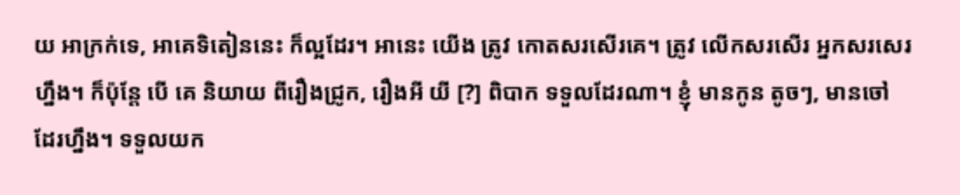យ អាក្រក់ទេ, អាគេទិតៀននេះ ក៏ល្អដែរ។ អានេះ យើង ត្រូវ កោតសរសើរគេ។ ត្រូវ លើកសរសើរ អ្នកសរសេរ ហ្នឹង។ ក៏ប៉ុន្តែ បើ គេ និយាយ ពីរឿងជ្រូក, រឿងអី យី [?] ពិបាក ទទួលដែរណា។ ខ្ញុំ មានកូន តូចៗ, មានចៅ ដែរហ្នឹង។ ទទួលយក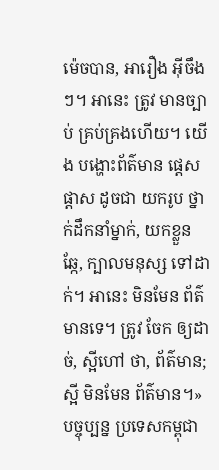ម៉េចបាន, អារឿង អ៊ីចឹងៗ។ អានេះ ត្រូវ មានច្បាប់ គ្រប់គ្រងហើយ។ យើង បង្ហោះព័ត៌មាន ផ្ដេសផ្ដាស ដូចជា យករូប ថ្នាក់ដឹកនាំម្នាក់, យកខ្លួនឆ្កែ, ក្បាលមនុស្ស ទៅដាក់។ អានេះ មិនមែន ព័ត៌មានទេ។ ត្រូវ ចែក ឲ្យដាច់, ស្អីហៅ ថា, ព័ត៌មាន; ស្អី មិនមែន ព័ត៌មាន។»
បច្ចុប្បន្ន ប្រទេសកម្ពុជា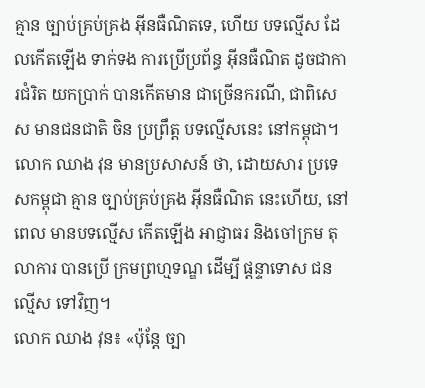គ្មាន ច្បាប់គ្រប់គ្រង អ៊ីនធឺណិតទេ, ហើយ បទល្មើស ដែលកើតឡើង ទាក់ទង ការប្រើប្រព័ន្ធ អ៊ីនធឺណិត ដូចជាការជំរិត យកប្រាក់ បានកើតមាន ជាច្រើនករណី, ជាពិសេស មានជនជាតិ ចិន ប្រព្រឹត្ត បទល្មើសនេះ នៅកម្ពុជា។ លោក ឈាង វុន មានប្រសាសន៍ ថា, ដោយសារ ប្រទេសកម្ពុជា គ្មាន ច្បាប់គ្រប់គ្រង អ៊ីនធឺណិត នេះហើយ, នៅពេល មានបទល្មើស កើតឡើង អាជ្ញាធរ និងចៅក្រម តុលាការ បានប្រើ ក្រមព្រហ្មទណ្ឌ ដើម្បី ផ្ដន្ទាទោស ជនល្មើស ទៅវិញ។
លោក ឈាង វុន៖ «ប៉ុន្តែ ច្បា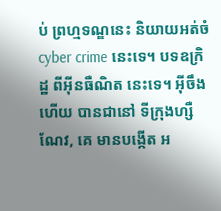ប់ ព្រហ្មទណ្ឌនេះ និយាយអត់ចំ cyber crime នេះទេ។ បទឧក្រិដ្ឋ ពីអ៊ីនធឺណិត នេះទេ។ អ៊ីចឹងហើយ បានជានៅ ទីក្រុងហ្សឺណែវ, គេ មានបង្កើត អ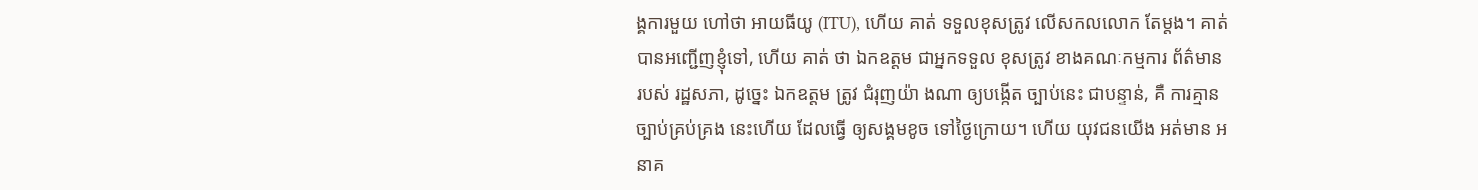ង្គការមួយ ហៅថា អាយធីយូ (ITU), ហើយ គាត់ ទទួលខុសត្រូវ លើសកលលោក តែម្តង។ គាត់ បានអញ្ជើញខ្ញុំទៅ, ហើយ គាត់ ថា ឯកឧត្តម ជាអ្នកទទួល ខុសត្រូវ ខាងគណៈកម្មការ ព័ត៌មាន របស់ រដ្ឋសភា, ដូច្នេះ ឯកឧត្តម ត្រូវ ជំរុញយ៉ា ងណា ឲ្យបង្កើត ច្បាប់នេះ ជាបន្ទាន់, គឺ ការគ្មាន ច្បាប់គ្រប់គ្រង នេះហើយ ដែលធ្វើ ឲ្យសង្គមខូច ទៅថ្ងៃក្រោយ។ ហើយ យុវជនយើង អត់មាន អនាគ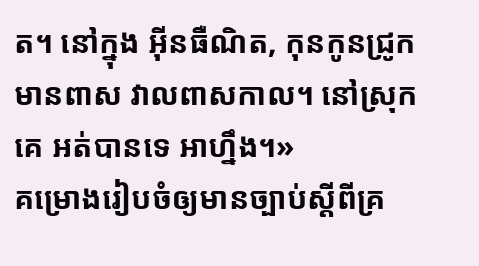ត។ នៅក្នុង អ៊ីនធឺណិត, កុនកូនជ្រូក មានពាស វាលពាសកាល។ នៅស្រុកគេ អត់បានទេ អាហ្នឹង។»
គម្រោងរៀបចំឲ្យមានច្បាប់ស្ដីពីគ្រ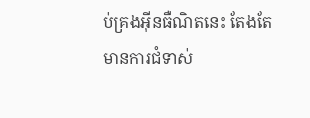ប់គ្រងអ៊ីនធឺណិតនេះ តែងតែមានការជំទាស់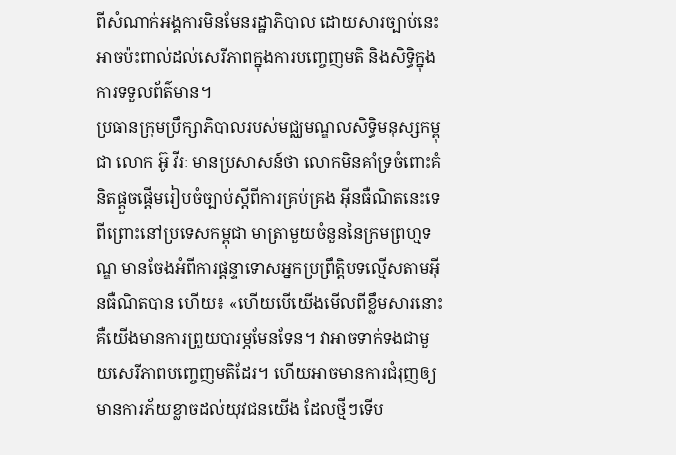ពីសំណាក់អង្គការមិនមែនរដ្ឋាភិបាល ដោយសារច្បាប់នេះអាចប៉ះពាល់ដល់សេរីភាពក្នុងការបញ្ចេញមតិ និងសិទ្ធិក្នុងការទទួលព័ត៌មាន។
ប្រធានក្រុមប្រឹក្សាភិបាលរបស់មជ្ឈមណ្ឌលសិទ្ធិមនុស្សកម្ពុជា លោក អ៊ូ វីរៈ មានប្រសាសន៍ថា លោកមិនគាំទ្រចំពោះគំនិតផ្ដួចផ្ដើមរៀបចំច្បាប់ស្ដីពីការគ្រប់គ្រង អ៊ីនធឺណិតនេះទេ ពីព្រោះនៅប្រទេសកម្ពុជា មាត្រាមួយចំនួននៃក្រមព្រហ្មទណ្ឌ មានចែងអំពីការផ្ដន្ទាទោសអ្នកប្រព្រឹត្តិបទល្មើសតាមអ៊ីនធឺណិតបាន ហើយ៖ «ហើយបើយើងមើលពីខ្លឹមសារនោះ គឺយើងមានការព្រួយបារម្ភមែនទែន។ វាអាចទាក់ទងជាមួយសេរីភាពបញ្ចេញមតិដែរ។ ហើយអាចមានការជំរុញឲ្យមានការភ័យខ្លាចដល់យុវជនយើង ដែលថ្មីៗទើប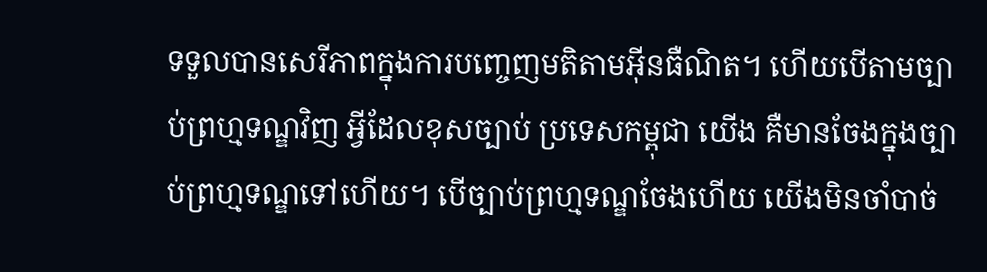ទទួលបានសេរីភាពក្នុងការបញ្ចេញមតិតាមអ៊ីនធឺណិត។ ហើយបើតាមច្បាប់ព្រហ្មទណ្ឌវិញ អ្វីដែលខុសច្បាប់ ប្រទេសកម្ពុជា យើង គឺមានចែងក្នុងច្បាប់ព្រហ្មទណ្ឌទៅហើយ។ បើច្បាប់ព្រហ្មទណ្ឌចែងហើយ យើងមិនចាំបាច់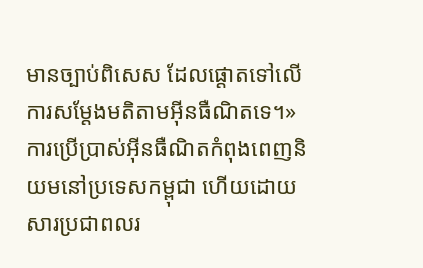មានច្បាប់ពិសេស ដែលផ្ដោតទៅលើការសម្ដែងមតិតាមអ៊ីនធឺណិតទេ។»
ការប្រើប្រាស់អ៊ីនធឺណិតកំពុងពេញនិយមនៅប្រទេសកម្ពុជា ហើយដោយសារប្រជាពលរ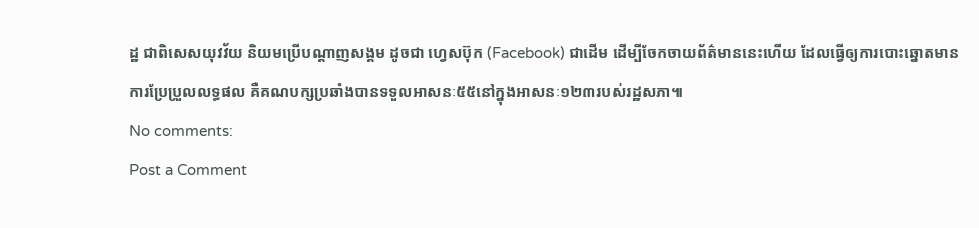ដ្ឋ ជាពិសេសយុវវ័យ និយមប្រើបណ្ដាញសង្គម ដូចជា ហ្វេសប៊ុក (Facebook) ជាដើម ដើម្បីចែកចាយព័ត៌មាននេះហើយ ដែលធ្វើឲ្យការបោះឆ្នោតមានការប្រែប្រួលលទ្ធផល គឺគណបក្សប្រឆាំងបានទទួលអាសនៈ៥៥នៅក្នុងអាសនៈ១២៣របស់រដ្ឋសភា៕
No comments:
Post a Comment